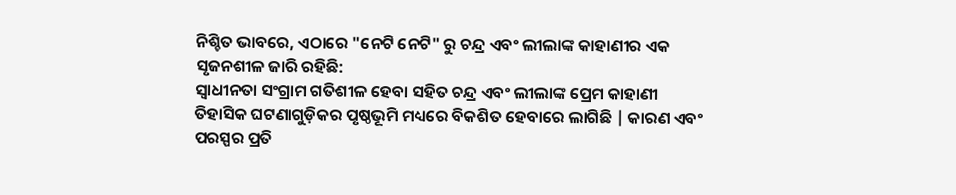ନିଶ୍ଚିତ ଭାବରେ, ଏଠାରେ "ନେଟି ନେଟି" ରୁ ଚନ୍ଦ୍ର ଏବଂ ଲୀଲାଙ୍କ କାହାଣୀର ଏକ ସୃଜନଶୀଳ ଜାରି ରହିଛି:
ସ୍ୱାଧୀନତା ସଂଗ୍ରାମ ଗତିଶୀଳ ହେବା ସହିତ ଚନ୍ଦ୍ର ଏବଂ ଲୀଲାଙ୍କ ପ୍ରେମ କାହାଣୀ ତିହାସିକ ଘଟଣାଗୁଡ଼ିକର ପୃଷ୍ଠଭୂମି ମଧ୍ୟରେ ବିକଶିତ ହେବାରେ ଲାଗିଛି | କାରଣ ଏବଂ ପରସ୍ପର ପ୍ରତି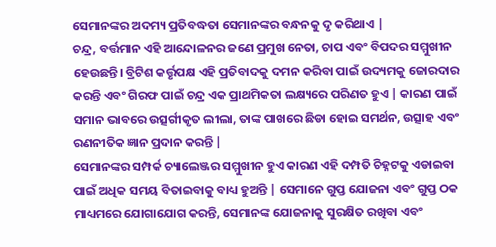ସେମାନଙ୍କର ଅଦମ୍ୟ ପ୍ରତିବଦ୍ଧତା ସେମାନଙ୍କର ବନ୍ଧନକୁ ଦୃ କରିଥାଏ |
ଚନ୍ଦ୍ର, ବର୍ତ୍ତମାନ ଏହି ଆନ୍ଦୋଳନର ଜଣେ ପ୍ରମୁଖ ନେତା, ଚାପ ଏବଂ ବିପଦର ସମ୍ମୁଖୀନ ହେଉଛନ୍ତି। ବ୍ରିଟିଶ କର୍ତ୍ତୃପକ୍ଷ ଏହି ପ୍ରତିବାଦକୁ ଦମନ କରିବା ପାଇଁ ଉଦ୍ୟମକୁ ଜୋରଦାର କରନ୍ତି ଏବଂ ଗିରଫ ପାଇଁ ଚନ୍ଦ୍ର ଏକ ପ୍ରାଥମିକତା ଲକ୍ଷ୍ୟରେ ପରିଣତ ହୁଏ | କାରଣ ପାଇଁ ସମାନ ଭାବରେ ଉତ୍ସର୍ଗୀକୃତ ଲୀଲା, ତାଙ୍କ ପାଖରେ ଛିଡା ହୋଇ ସମର୍ଥନ, ଉତ୍ସାହ ଏବଂ ରଣନୀତିକ ଜ୍ଞାନ ପ୍ରଦାନ କରନ୍ତି |
ସେମାନଙ୍କର ସମ୍ପର୍କ ଚ୍ୟାଲେଞ୍ଜର ସମ୍ମୁଖୀନ ହୁଏ କାରଣ ଏହି ଦମ୍ପତି ଚିହ୍ନଟକୁ ଏଡାଇବା ପାଇଁ ଅଧିକ ସମୟ ବିତାଇବାକୁ ବାଧ୍ୟ ହୁଅନ୍ତି | ସେମାନେ ଗୁପ୍ତ ଯୋଜନା ଏବଂ ଗୁପ୍ତ ଠକ ମାଧ୍ୟମରେ ଯୋଗାଯୋଗ କରନ୍ତି, ସେମାନଙ୍କ ଯୋଜନାକୁ ସୁରକ୍ଷିତ ରଖିବା ଏବଂ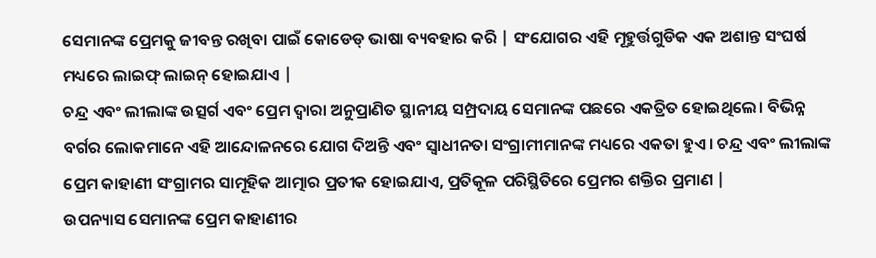ସେମାନଙ୍କ ପ୍ରେମକୁ ଜୀବନ୍ତ ରଖିବା ପାଇଁ କୋଡେଡ୍ ଭାଷା ବ୍ୟବହାର କରି | ସଂଯୋଗର ଏହି ମୂହୁର୍ତ୍ତଗୁଡିକ ଏକ ଅଶାନ୍ତ ସଂଘର୍ଷ ମଧ୍ୟରେ ଲାଇଫ୍ ଲାଇନ୍ ହୋଇଯାଏ |
ଚନ୍ଦ୍ର ଏବଂ ଲୀଲାଙ୍କ ଉତ୍ସର୍ଗ ଏବଂ ପ୍ରେମ ଦ୍ୱାରା ଅନୁପ୍ରାଣିତ ସ୍ଥାନୀୟ ସମ୍ପ୍ରଦାୟ ସେମାନଙ୍କ ପଛରେ ଏକତ୍ରିତ ହୋଇଥିଲେ। ବିଭିନ୍ନ ବର୍ଗର ଲୋକମାନେ ଏହି ଆନ୍ଦୋଳନରେ ଯୋଗ ଦିଅନ୍ତି ଏବଂ ସ୍ୱାଧୀନତା ସଂଗ୍ରାମୀମାନଙ୍କ ମଧ୍ୟରେ ଏକତା ହୁଏ। ଚନ୍ଦ୍ର ଏବଂ ଲୀଲାଙ୍କ ପ୍ରେମ କାହାଣୀ ସଂଗ୍ରାମର ସାମୂହିକ ଆତ୍ମାର ପ୍ରତୀକ ହୋଇଯାଏ, ପ୍ରତିକୂଳ ପରିସ୍ଥିତିରେ ପ୍ରେମର ଶକ୍ତିର ପ୍ରମାଣ |
ଉପନ୍ୟାସ ସେମାନଙ୍କ ପ୍ରେମ କାହାଣୀର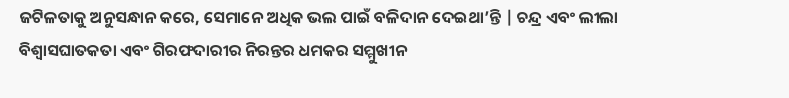ଜଟିଳତାକୁ ଅନୁସନ୍ଧାନ କରେ, ସେମାନେ ଅଧିକ ଭଲ ପାଇଁ ବଳିଦାନ ଦେଇଥା’ନ୍ତି | ଚନ୍ଦ୍ର ଏବଂ ଲୀଲା ବିଶ୍ୱାସଘାତକତା ଏବଂ ଗିରଫଦାରୀର ନିରନ୍ତର ଧମକର ସମ୍ମୁଖୀନ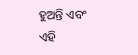ହୁଅନ୍ତି ଏବଂ ଏହି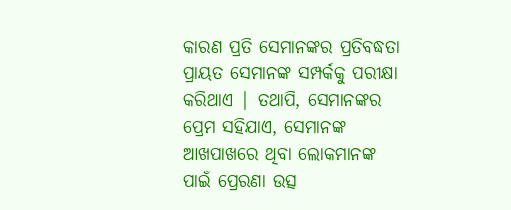କାରଣ ପ୍ରତି ସେମାନଙ୍କର ପ୍ରତିବଦ୍ଧତା ପ୍ରାୟତ ସେମାନଙ୍କ ସମ୍ପର୍କକୁ ପରୀକ୍ଷା କରିଥାଏ | ତଥାପି, ସେମାନଙ୍କର ପ୍ରେମ ସହିଯାଏ, ସେମାନଙ୍କ ଆଖପାଖରେ ଥିବା ଲୋକମାନଙ୍କ ପାଇଁ ପ୍ରେରଣା ଉତ୍ସ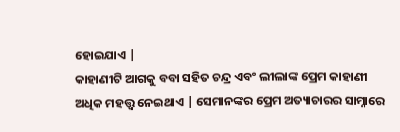ହୋଇଯାଏ |
କାହାଣୀଟି ଆଗକୁ ବବା ସହିତ ଚନ୍ଦ୍ର ଏବଂ ଲୀଲାଙ୍କ ପ୍ରେମ କାହାଣୀ ଅଧିକ ମହତ୍ତ୍ୱ ନେଇଥାଏ | ସେମାନଙ୍କର ପ୍ରେମ ଅତ୍ୟାଚାରର ସାମ୍ନାରେ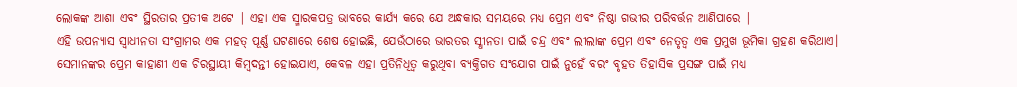ଲୋକଙ୍କ ଆଶା ଏବଂ ସ୍ଥିରତାର ପ୍ରତୀକ ଅଟେ | ଏହା ଏକ ସ୍ମାରକପତ୍ର ଭାବରେ କାର୍ଯ୍ୟ କରେ ଯେ ଅନ୍ଧକାର ସମୟରେ ମଧ୍ୟ ପ୍ରେମ ଏବଂ ନିଷ୍ଠା ଗଭୀର ପରିବର୍ତ୍ତନ ଆଣିପାରେ |
ଏହି ଉପନ୍ୟାସ ସ୍ୱାଧୀନତା ସଂଗ୍ରାମର ଏକ ମହତ୍ ପୂର୍ଣ୍ଣ ଘଟଣାରେ ଶେଷ ହୋଇଛି, ଯେଉଁଠାରେ ଭାରତର ସ୍ଧୀନତା ପାଇଁ ଚନ୍ଦ୍ର ଏବଂ ଲୀଲାଙ୍କ ପ୍ରେମ ଏବଂ ନେତୃତ୍ୱ ଏକ ପ୍ରମୁଖ ଭୂମିକା ଗ୍ରହଣ କରିଥାଏ। ସେମାନଙ୍କର ପ୍ରେମ କାହାଣୀ ଏକ ଚିରସ୍ଥାୟୀ କିମ୍ବଦନ୍ତୀ ହୋଇଯାଏ, କେବଳ ଏହା ପ୍ରତିନିଧିତ୍ୱ କରୁଥିବା ବ୍ୟକ୍ତିଗତ ସଂଯୋଗ ପାଇଁ ନୁହେଁ ବରଂ ବୃହତ ତିହାସିକ ପ୍ରସଙ୍ଗ ପାଇଁ ମଧ୍ୟ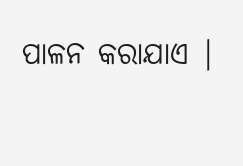ପାଳନ କରାଯାଏ |